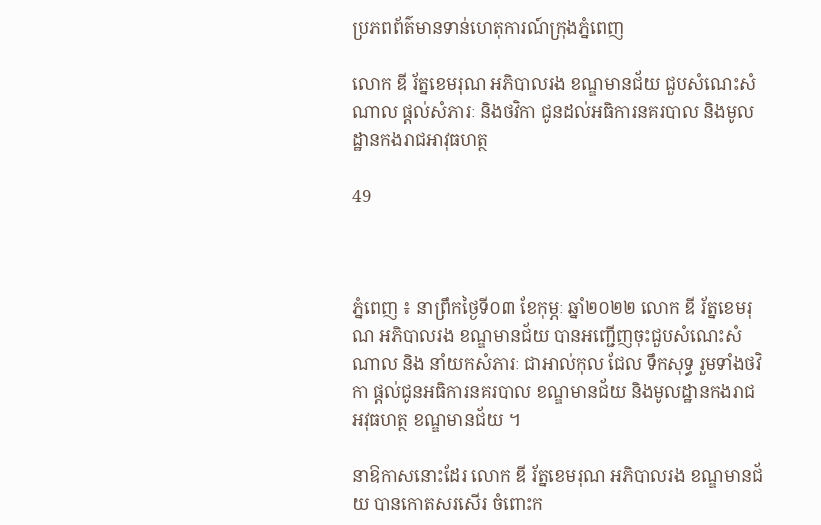ប្រភពព័ត៌មានទាន់ហេតុការណ៍ក្រុងភ្នំពេញ

លោក ឌី រ័ត្នខេមរុណ អភិបាលរង ខណ្ឌមានជ័យ ជួបសំណេះសំណាល ផ្តល់សំភារៈ និងថវិកា ជូនដល់អធិការនគរបាល និងមូលដ្ឋានកងរាជអាវុធហត្ថ

49



ភ្នំពេញ ៖ នាព្រឹកថ្ងៃទី០៣ ខែកុម្ភៈ ឆ្នាំ២០២២ លោក ឌី រ័ត្នខេមរុណ អភិបាលរង ខណ្ឌមានជ័យ បានអញ្ជើញចុះជួបសំណេះសំណាល និង នាំយកសំភារៈ ជាអាល់កុល ជែល ទឹកសុទ្ធ រួមទាំងថវិកា ផ្តល់ជូនអធិការនគរបាល ខណ្ឌមានជ័យ និងមូលដ្ឋានកងរាជអវុធហត្ថ ខណ្ឌមានជ័យ ។

នាឱកាសនោះដែរ លោក ឌី រ័ត្នខេមរុណ អភិបាលរង ខណ្ឌមានជ័យ បានកោតសរសើរ ចំពោះក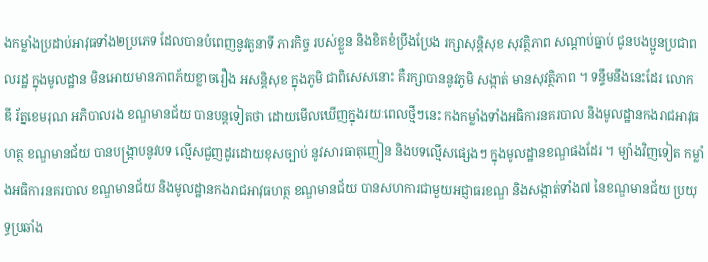ងកម្លាំងប្រដាប់អាវុធទាំង២ប្រភេទ ដែលបានបំពេញនូវតួនាទី ភារកិច្ច របស់ខ្លួន និងខិតខំប្រឹងប្រែង រក្សាសុន្តិសុខ សុវត្ថិភាព សណ្ដាប់ធ្នាប់ ជូនបងប្អូនប្រជាពលរដ្ឋ ក្នុងមូលដ្ឋាន មិនអោយមានភាពភ័យខ្លាចរឿង អសន្តិសុខ ក្នុងភូមិ ជាពិសេសនោះ គឺរក្សាបាននូវភូមិ សង្កាត់ មានសុវត្ថិភាព ។ ទន្ទឹមនឹងនេះដែរ លោក ឌី រ័ត្នខេមរុណ អភិបាលរង ខណ្ឌមានជ័យ បានបន្តទៀតថា ដោយមើលឃើញក្នុងរយៈពេលថ្មីៗនេះ កងកម្លាំងទាំងអធិការនគរបាល និងមូលដ្ឋានកងរាជអាវុធហត្ថ ខណ្ឌមានជ័យ បានបង្ក្រាបនូវបទ ល្មើសជួញដូរដោយខុសច្បាប់ នូវសារធាតុញៀន និងបទល្មើសផ្សេងៗ ក្នុងមូលដ្ឋានខណ្ឌផងដែរ ។ ម្យ៉ាងវិញទៀត កម្លាំងអធិការនគរបាល ខណ្ឌមានជ័យ និងមូលដ្ឋានកងរាជអាវុធហត្ថ ខណ្ឌមានជ័យ បានសហការជាមួយអជ្ញាធរខណ្ឌ និងសង្កាត់ទាំង៧ នៃខណ្ឌមានជ័យ ប្រយុទ្ធប្រឆាំង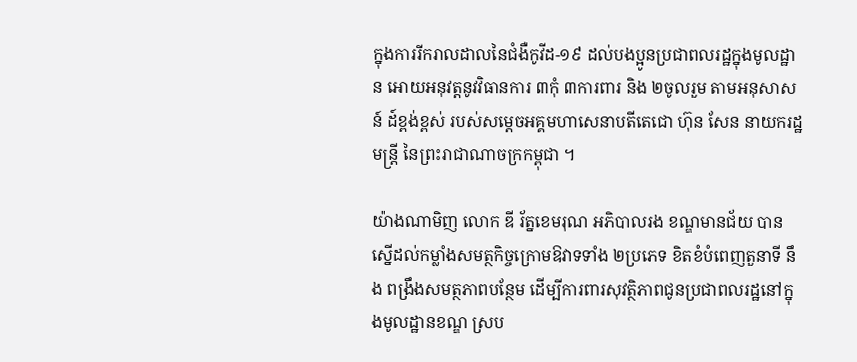ក្នុងការរីករាលដាលនៃជំងឺកូវីដ-១៩ ដល់បងប្អូនប្រជាពលរដ្ឋក្នុងមូលដ្ឋាន អោយអនុវត្តនូវវិធានការ ៣កុំ ៣ការពារ និង ២ចូលរួម តាមអនុសាសន៍ ដ៍ខ្ពង់ខ្ពស់ របស់សម្តេចអគ្គមហាសេនាបតីតេជោ ហ៊ុន សែន នាយករដ្ឋមន្ត្រី នៃព្រះរាជាណាចក្រកម្ពុជា ។

យ៉ាងណាមិញ លោក ឌី រ័ត្នខេមរុណ អភិបាលរង ខណ្ឌមានជ័យ បានស្នើដល់កម្លាំងសមត្ថកិច្ចក្រោមឱវាទទាំង ២ប្រភេទ ខិតខំបំពេញតួនាទី នឹង ពង្រឹងសមត្ថភាពបន្ថែម ដើម្បីការពារសុវត្ថិភាពជូនប្រជាពលរដ្ឋនៅក្នុងមូលដ្ឋានខណ្ឌ ស្រប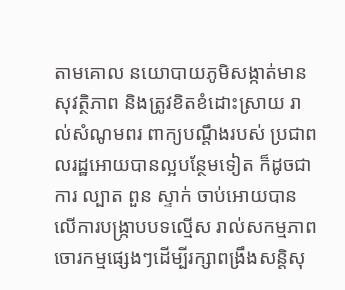តាមគោល នយោបាយភូមិសង្កាត់មានសុវត្ថិភាព និងត្រូវខិតខំដោះស្រាយ រាល់សំណូមពរ ពាក្យបណ្តឹងរបស់ ប្រជាពលរដ្ឋអោយបានល្អបន្ថែមទៀត ក៏ដូចជាការ ល្បាត ពួន ស្ទាក់ ចាប់អោយបានលើការបង្ក្រាបបទល្មើស រាល់សកម្មភាពចោរកម្មផ្សេងៗដើម្បីរក្សាពង្រឹងសន្តិសុ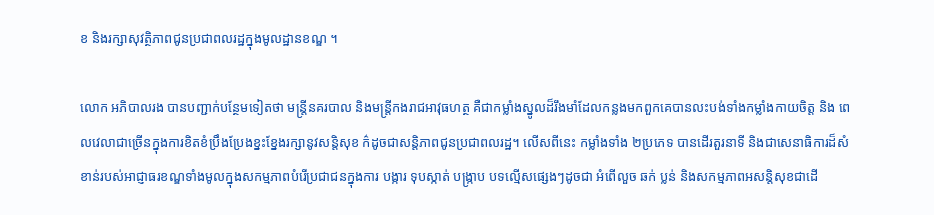ខ និងរក្សាសុវត្ថិភាពជូនប្រជាពលរដ្ឋក្នុងមូលដ្ឋានខណ្ឌ ។

លោក អភិបាលរង បានបញ្ជាក់បន្ថែមទៀតថា មន្រ្តីនគរបាល និងមន្រ្តីកងរាជអាវុធហត្ថ គឺជាកម្លាំងស្នូលដ៏រឹងមាំដែលកន្លងមកពួកគេបានលះបង់ទាំងកម្លាំងកាយចិត្ត និង ពេលវេលាជាច្រើនក្នុងការខិតខំប្រឹងប្រែងខ្នះខ្នែងរក្សានូវសន្តិសុខ ក៌ដូចជាសន្តិភាពជូនប្រជាពលរដ្ឋ។ លើសពីនេះ កម្លាំងទាំង ២ប្រភេទ បានដើរតួរនាទី និងជាសេនាធិការដ៏សំខាន់របស់អាជ្ញាធរខណ្ឌទាំងមូលក្នុងសកម្មភាពបំរើប្រជាជនក្នុងការ បង្ការ ទុបស្កាត់ បង្ក្រាប បទល្មើសផ្សេងៗដូចជា អំពើលួច ឆក់ ប្លន់ និងសកម្មភាពអសន្តិសុខជាដើ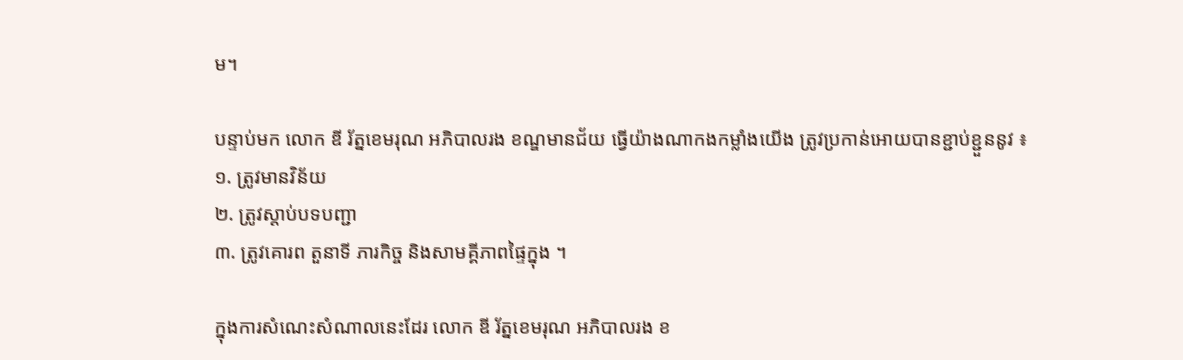ម។

បន្ទាប់មក លោក ឌី រ័ត្នខេមរុណ អភិបាលរង ខណ្ឌមានជ័យ ធ្វើយ៉ាងណាកងកម្លាំងយើង ត្រូវប្រកាន់អោយបានខ្ជាប់ខ្ជួននូវ ៖
១. ត្រូវមានវិន័យ
២. ត្រូវស្តាប់បទបញ្ជា
៣. ត្រូវគោរព តួនាទី ភារកិច្ច និងសាមគ្គីភាពផ្ទៃក្នុង ។

ក្នុងការសំណេះសំណាលនេះដែរ លោក ឌី រ័ត្នខេមរុណ អភិបាលរង ខ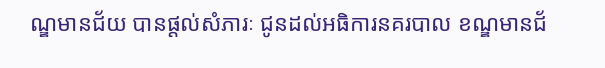ណ្ឌមានជ័យ បានផ្តល់សំភារៈ ជូនដល់អធិការនគរបាល ខណ្ឌមានជ័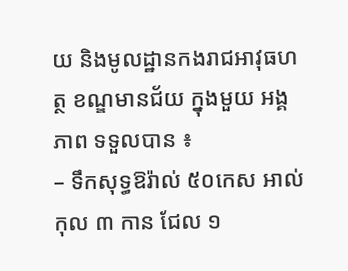យ និងមូលដ្ឋានកងរាជអាវុធហត្ថ ខណ្ឌមានជ័យ ក្នុងមួយ អង្គភាព ទទួលបាន ៖
– ទឹកសុទ្ធឱរ៉ាល់ ៥០កេស អាល់កុល ៣ កាន ជែល ១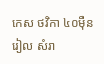កេស ថវិកា ៤០ម៉ឺនរៀល សំរា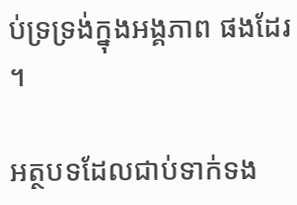ប់ទ្រទ្រង់ក្នុងអង្គភាព ផងដែរ ។

អត្ថបទដែលជាប់ទាក់ទង